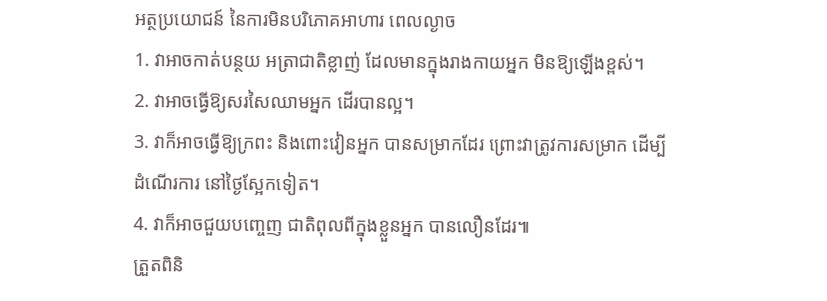អត្ថប្រយោជន៍ នៃការមិនបរិភោគអាហារ ពេលល្ងាច
1. វាអាចកាត់បន្ថយ អត្រាជាតិខ្លាញ់ ដែលមានក្នុងរាងកាយអ្នក មិនឱ្យឡើងខ្ពស់។
2. វាអាចធ្វើឱ្យសរសៃឈាមអ្នក ដើរបានល្អ។
3. វាក៏អាចធ្វើឱ្យក្រពះ និងពោះវៀនអ្នក បានសម្រាកដែរ ព្រោះវាត្រូវការសម្រាក ដើម្បីដំណើរការ នៅថ្ងៃស្អែកទៀត។
4. វាក៏អាចជួយបញ្ចេញ ជាតិពុលពីក្នុងខ្លួនអ្នក បានលឿនដែរ៕
ត្រួតពិនិ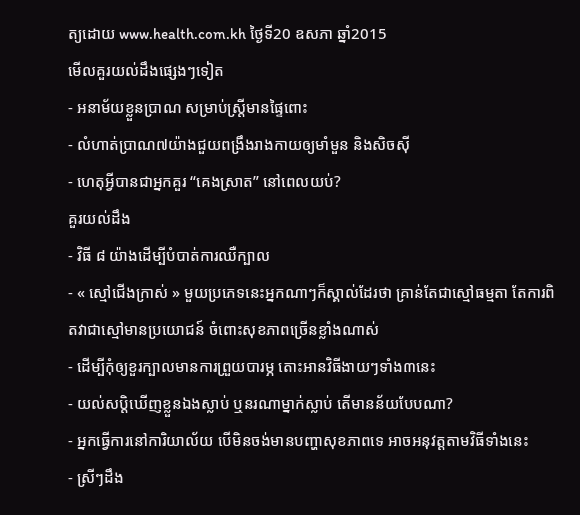ត្យដោយ www.health.com.kh ថ្ងៃទី20 ឧសភា ឆ្នាំ2015
មើលគួរយល់ដឹងផ្សេងៗទៀត
- អនាម័យខ្លួនប្រាណ សម្រាប់ស្ត្រីមានផ្ទៃពោះ
- លំហាត់ប្រាណ៧យ៉ាងជួយពង្រឹងរាងកាយឲ្យមាំមួន និងសិចស៊ី
- ហេតុអ្វីបានជាអ្នកគួរ “គេងស្រាត” នៅពេលយប់?
គួរយល់ដឹង
- វិធី ៨ យ៉ាងដើម្បីបំបាត់ការឈឺក្បាល
- « ស្មៅជើងក្រាស់ » មួយប្រភេទនេះអ្នកណាៗក៏ស្គាល់ដែរថា គ្រាន់តែជាស្មៅធម្មតា តែការពិតវាជាស្មៅមានប្រយោជន៍ ចំពោះសុខភាពច្រើនខ្លាំងណាស់
- ដើម្បីកុំឲ្យខួរក្បាលមានការព្រួយបារម្ភ តោះអានវិធីងាយៗទាំង៣នេះ
- យល់សប្តិឃើញខ្លួនឯងស្លាប់ ឬនរណាម្នាក់ស្លាប់ តើមានន័យបែបណា?
- អ្នកធ្វើការនៅការិយាល័យ បើមិនចង់មានបញ្ហាសុខភាពទេ អាចអនុវត្តតាមវិធីទាំងនេះ
- ស្រីៗដឹង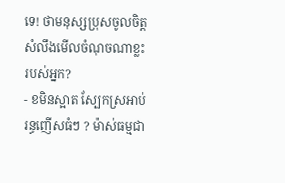ទេ! ថាមនុស្សប្រុសចូលចិត្ត សំលឹងមើលចំណុចណាខ្លះរបស់អ្នក?
- ខមិនស្អាត ស្បែកស្រអាប់ រន្ធញើសធំៗ ? ម៉ាស់ធម្មជា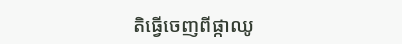តិធ្វើចេញពីផ្កាឈូ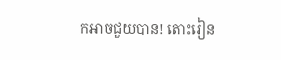កអាចជួយបាន! តោះរៀន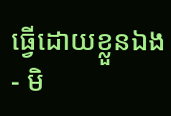ធ្វើដោយខ្លួនឯង
- មិ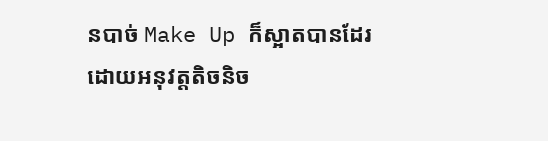នបាច់ Make Up ក៏ស្អាតបានដែរ ដោយអនុវត្តតិចនិច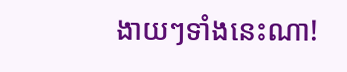ងាយៗទាំងនេះណា!